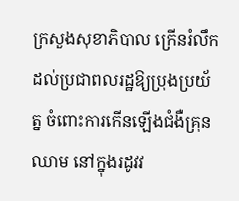ក្រសួងសុខាភិបាល ក្រើនរំលឹកដល់ប្រជាពលរដ្ឋឱ្យប្រុងប្រយ័ត្ន ចំពោះការកើនឡើងជំងឺគ្រុនឈាម នៅក្នុងរដូវវ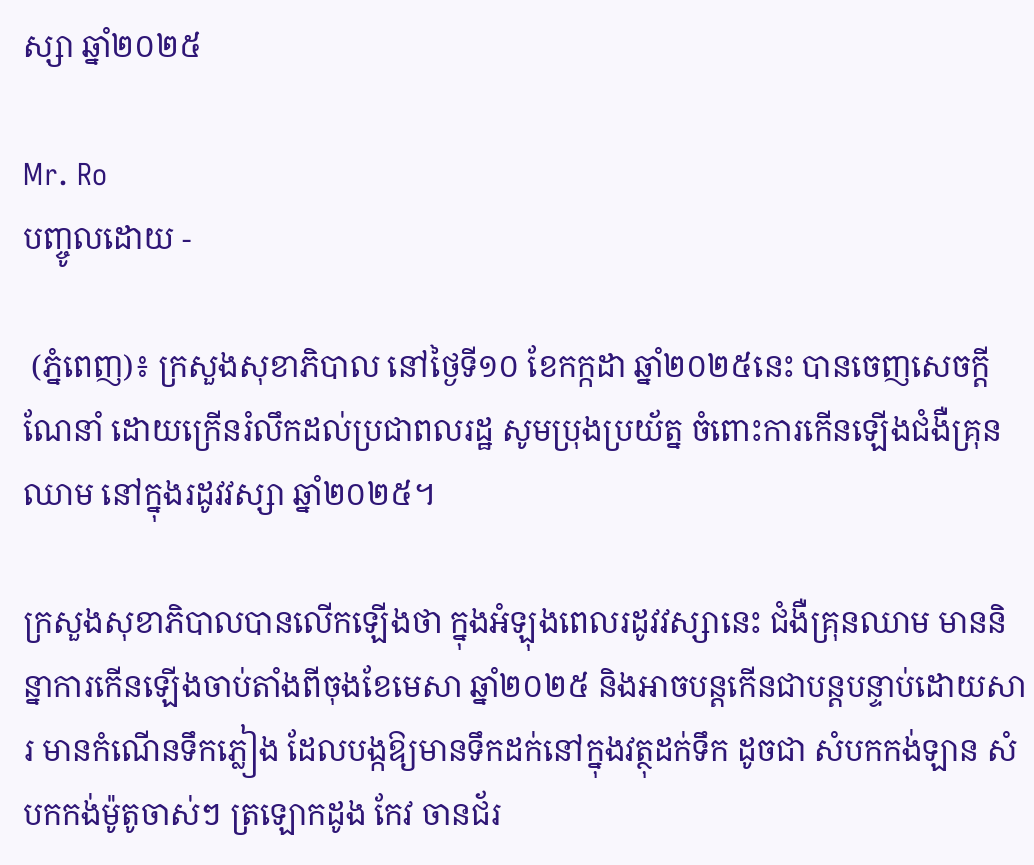ស្សា ឆ្នាំ២០២៥

Mr. Ro
បញ្ចូលដោយ -

 (ភ្នំពេញ)៖ ក្រសួងសុខាភិបាល នៅថ្ងៃទី១០ ខែកក្កដា ឆ្នាំ២០២៥នេះ បានចេញសេចក្តីណែនាំ ដោយក្រើនរំលឹកដល់ប្រជាពលរដ្ឋ សូមប្រុងប្រយ័ត្ន ចំពោះការកើនឡើងជំងឺគ្រុនឈាម នៅក្នុងរដូវវស្សា ឆ្នាំ២០២៥។

ក្រសួងសុខាភិបាលបានលើកឡើងថា ក្នុងអំឡុងពេលរដូវវស្សានេះ ជំងឺគ្រុនឈាម មាននិន្នាការកើនឡើងចាប់តាំងពីចុងខែមេសា ឆ្នាំ២០២៥ និងអាចបន្តកើនជាបន្តបន្ទាប់ដោយសារ មានកំណើនទឹកភ្លៀង ដែលបង្កឱ្យមានទឹកដក់នៅក្នុងវត្ថុដក់ទឹក ដូចជា សំបកកង់ឡាន សំបកកង់ម៉ូតូចាស់ៗ ត្រឡោកដូង កែវ ចានជ័រ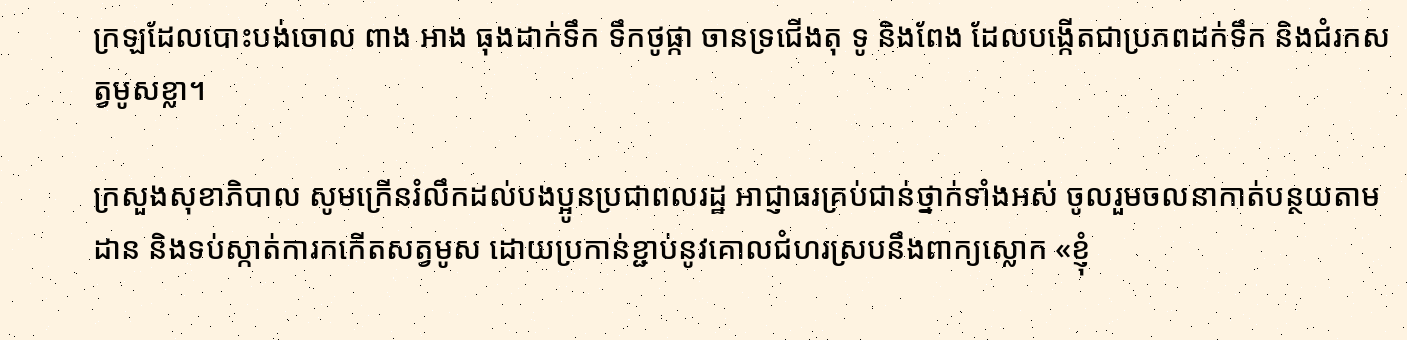ក្រឡដែលបោះបង់ចោល ពាង អាង ធុងដាក់ទឹក ទឹកថូផ្កា ចានទ្រជើងតុ ទូ និងពែង ដែលបង្កើតជាប្រភពដក់ទឹក និងជំរកសត្វមូសខ្លា។

ក្រសួងសុខាភិបាល សូមក្រើនរំលឹកដល់បងប្អូនប្រជាពលរដ្ឋ អាជ្ញាធរគ្រប់ជាន់ថ្នាក់ទាំងអស់ ចូលរួមចលនាកាត់បន្ថយតាមដាន និងទប់ស្កាត់ការកកើតសត្វមូស ដោយប្រកាន់ខ្ជាប់នូវគោលជំហរស្របនឹងពាក្យស្លោក «ខ្ញុំ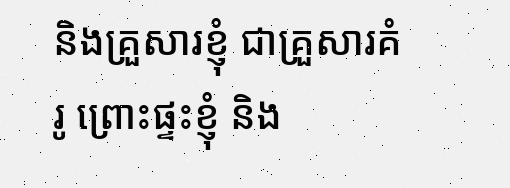និងគ្រួសារខ្ញុំ ជាគ្រួសារគំរូ ព្រោះផ្ទះខ្ញុំ និង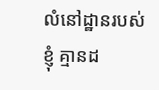លំនៅដ្ឋានរបស់ខ្ញុំ គ្មានដ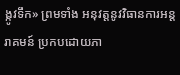ង្កូវទឹក» ព្រមទាំង អនុវត្តនូវវិធានការអន្តរាគមន៍ ប្រកបដោយភា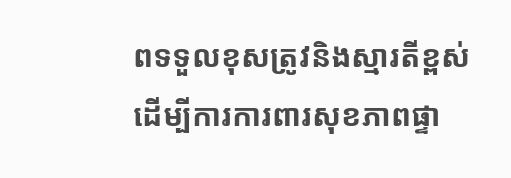ពទទួលខុសត្រូវនិងស្មារតីខ្ពស់ ដើម្បីការការពារសុខភាពផ្ទា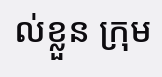ល់ខ្លួន ក្រុម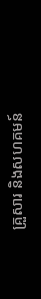គ្រួសារ និងសហគមន៍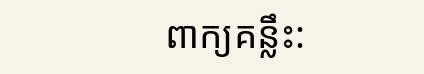ពាក្យគន្លឹះ: